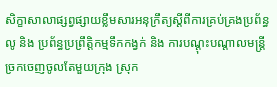សិក្ខាសាលាផ្សព្វផ្សាយខ្លឹមសារអនុក្រឹត្យស្តីពីការគ្រប់គ្រងប្រព័ន្ធលូ និង ប្រព័ន្ធប្រព្រឹត្តិកម្មទឹកកង្វក់ និង ការបណ្តុះបណ្តាលមន្ត្រីច្រកចេញចូលតែមួយក្រុង ស្រុក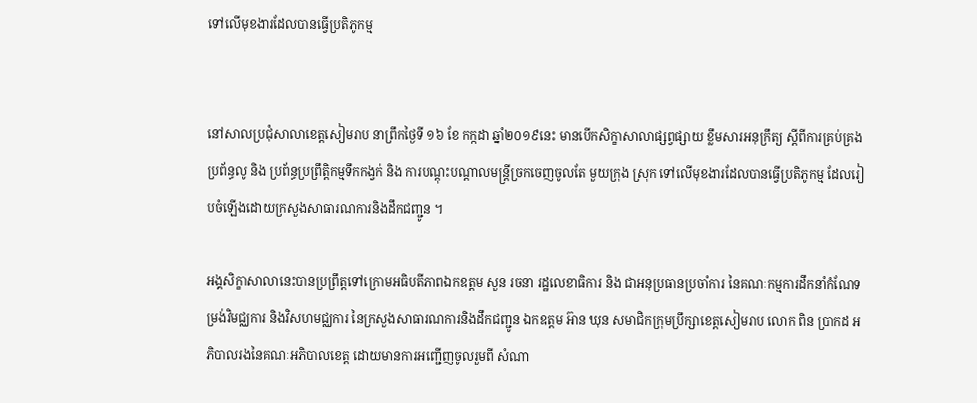ទៅលើមុខងារដែលបានធ្វើប្រតិភូកម្ម


នៅសាលប្រជុំសាលាខេត្តសៀមរាប នាព្រឹកថ្ងៃទី ១៦ ខែ កក្កដា ឆ្នាំ២០១៩នេះ មានបើកសិក្ខាសាលាផ្សព្វផ្សាយ ខ្លឹមសារអនុក្រឹត្យ ស្តីពីការគ្រប់គ្រងប្រព័ន្ធលូ និង ប្រព័ន្ធប្រព្រឹត្តិកម្មទឹកកង្វក់ និង ការបណ្តុះបណ្តាលមន្ត្រីច្រកចេញចូលតែ មួយក្រុង ស្រុក ទៅលើមុខងារដែលបានធ្វើប្រតិភូកម្ម ដែលរៀបចំឡើងដោយក្រសួងសាធារណការនិងដឹកជញ្ជូន ។

អង្គសិក្ខាសាលានេះបានប្រព្រឹត្តទៅក្រោមអធិបតីភាពឯកឧត្តម សួន រចនា រដ្ឋលេខាធិការ និង ជាអនុប្រធានប្រចាំការ នៃគណៈកម្មការដឹកនាំកំណែទម្រង់វិមជ្ឈការ និងវិសហមជ្ឈការ នៃក្រសួងសាធារណការនិងដឹកជញ្ជូន ឯកឧត្តម អ៊ាន ឃុន សមាជិកក្រុមប្រឹក្សាខេត្តសៀមរាប លោក ពិន ប្រាកដ អភិបាលរងនៃគណៈអភិបាលខេត្ត ដោយមានការអញ្ជើញចូលរួមពី សំណា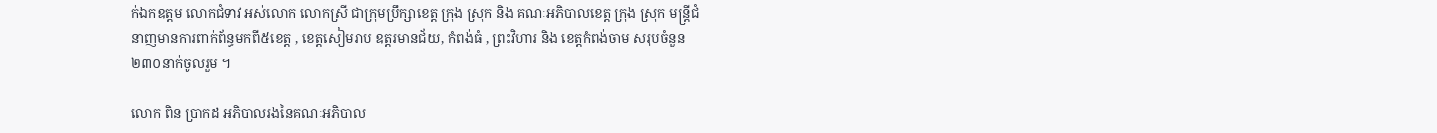ក់ឯកឧត្តម លោកជំទាវ អស់លោក លោកស្រី ជាក្រុមប្រឹក្សាខេត្ត ក្រុង ស្រុក និង គណៈអភិបាលខេត្ត ក្រុង ស្រុក មន្តី្រជំនាញមានការពាក់ព័ន្ធមកពី៥ខេត្ត , ខេត្តសៀមរាប ឧត្តរមានជ័យ, កំពង់ធំ , ព្រះវិហារ និង ខេត្តកំពង់ចាម សរុបចំនួន ២៣០នាក់ចូលរួម ។

លោក ពិន ប្រាកដ អភិបាលរងនៃគណៈអភិបាល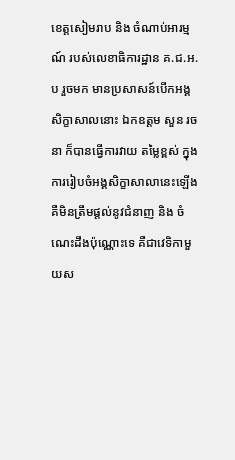ខេត្តសៀមរាប និង ចំណាប់អារម្មណ៍ របស់លេខាធិការដ្ឋាន គ.ជ.អ.ប រួចមក មានប្រសាសន៍បើកអង្គសិក្ខាសាលនោះ ឯកឧត្តម សួន រចនា ក៏បានធ្វើការវាយ តម្លៃខ្ពស់ ក្នុងការរៀបចំអង្គសិក្ខាសាលានេះឡើង គឺមិនត្រឹមផ្តល់នូវជំនាញ និង ចំណេះដឹងប៉ុណ្ណោះទេ គឺជាវេទិកាមួយស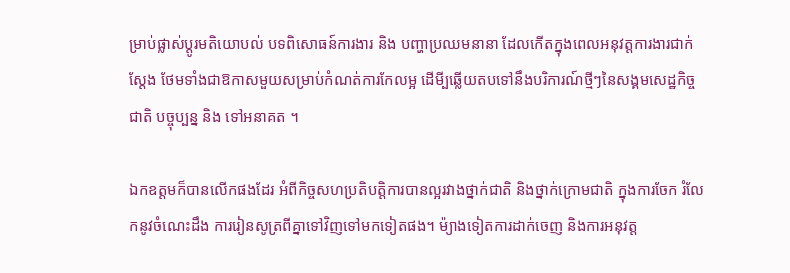ម្រាប់ផ្លាស់ប្តូរមតិយោបល់ បទពិសោធន៍ការងារ និង បញ្ហាប្រឈមនានា ដែលកើតក្នុងពេលអនុវត្តការងារជាក់ស្តែង ថែមទាំងជាឱកាសមួយសម្រាប់កំណត់ការកែលម្អ ដើមី្បឆ្លើយតបទៅនឹងបរិការណ៍ថ្មីៗនៃសង្គមសេដ្ឋកិច្ចជាតិ បច្ចុប្បន្ន និង ទៅអនាគត ។

ឯកឧត្តមក៏បានលើកផងដែរ អំពីកិច្ចសហប្រតិបត្តិការបានល្អរវាងថ្នាក់ជាតិ និងថ្នាក់ក្រោមជាតិ ក្នុងការចែក រំលែកនូវចំណេះដឹង ការរៀនសូត្រពីគ្នាទៅវិញទៅមកទៀតផង។ ម៉្យាងទៀតការដាក់ចេញ និងការអនុវត្ត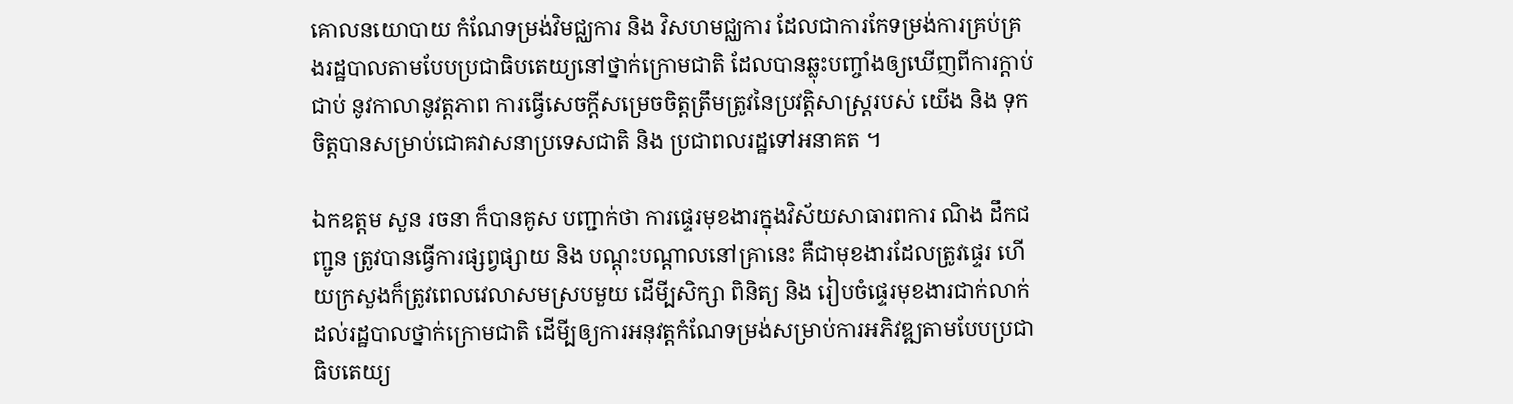គោលនយោបាយ កំណែទម្រង់វិមជ្ឈការ និង វិសហមជ្ឈការ ដែលជាការកែទម្រង់ការគ្រប់គ្រងរដ្ឋបាលតាមបែបប្រជាធិបតេយ្យនៅថ្នាក់ក្រោមជាតិ ដែលបានឆ្លុះបញ្ចាំងឲ្យឃើញពីការក្តាប់ជាប់ នូវកាលានូវត្តភាព ការធ្វើសេចក្តីសម្រេចចិត្តត្រឹមត្រូវនៃប្រវត្តិសាស្ត្ររបស់ យើង និង ទុកចិត្តបានសម្រាប់ជោគវាសនាប្រទេសជាតិ និង ប្រជាពលរដ្ឋទៅអនាគត ។

ឯកឧត្តម សួន រចនា ក៏បានគូស បញ្ជាក់ថា ការផ្ទេរមុខងារក្នុងវិស័យសាធារពការ ណិង ដឹកជញ្ជូន ត្រូវបានធ្វើការផ្សព្វផ្សាយ និង បណ្តុះបណ្តាលនៅគ្រានេះ គឺជាមុខងារដែលត្រូវផ្ទេរ ហើយក្រសួងក៏ត្រូវពេលវេលាសមស្របមួយ ដើមី្បសិក្សា ពិនិត្យ និង រៀបចំផ្ទេរមុខងារជាក់លាក់ ដល់រដ្ឋបាលថ្នាក់ក្រោមជាតិ ដើមី្បឲ្យការអនុវត្តកំណែទម្រង់សម្រាប់ការអភិវឌ្ឍតាមបែបប្រជាធិបតេយ្យ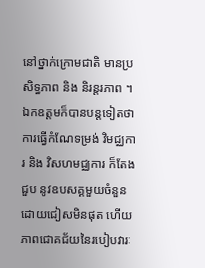នៅថ្នាក់ក្រោមជាតិ មានប្រសិទ្ធភាព និង និរន្តរភាព ។ ឯកឧត្តមក៏បានបន្តទៀតថា ការធ្វើកំណែទម្រង់ វិមជ្ឈការ និង វិសហមជ្ឈការ ក៏តែងជួប នូវឧបសគ្គមួយចំនួនដោយជៀសមិនផុត ហើយភាពជោគជ័យនៃរបៀបវារៈ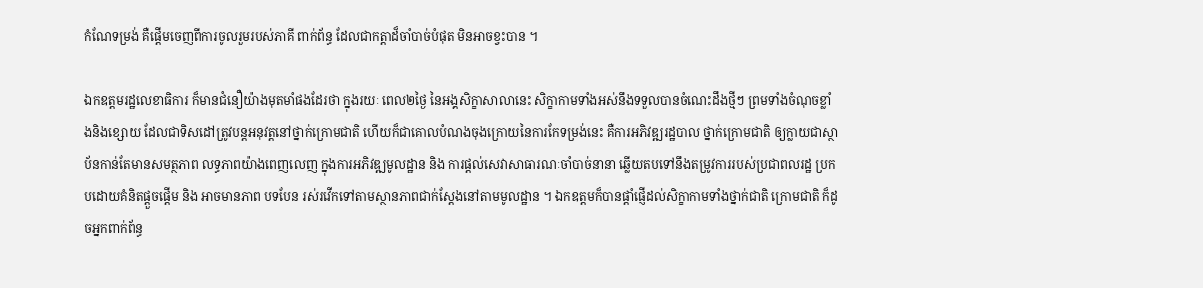កំណែទម្រង់ គឺផ្តើមចេញពីការចូលរួមរបស់ភាគី ពាក់ព័ន្ធ ដែលជាកត្តាដ៏ចាំបាច់បំផុត មិនអាចខ្វះបាន ។

ឯកឧត្តមរដ្ឋលេខាធិការ ក៏មានជំនឿយ៉ាងមុតមាំផងដែរថា ក្នុងរយៈ ពេល២ថ្ងៃ នៃអង្គសិក្ខាសាលានេះ សិក្ខាកាមទាំងអស់នឹងទទួលបានចំណេះដឹងថ្មីៗ ព្រមទាំងចំណុចខ្លាំងនិងខ្សោយ ដែលជាទិសដៅត្រូវបន្តអនុវត្តនៅថ្នាក់ក្រោមជាតិ ហើយក៏ជាគោលបំណងចុងក្រោយនៃការកែទម្រង់នេះ គឺការអភិវឌ្ឍរដ្ឋបាល ថ្នាក់ក្រោមជាតិ ឲ្យក្លាយជាស្ថាប័នកាន់តែមានសមត្ថភាព លទ្ធភាពយ៉ាងពេញលេញ ក្នុងការអភិវឌ្ឍមូលដ្ឋាន និង ការផ្តល់សេវាសាធារណៈចាំបាច់នានា ឆ្លើយតបទៅនឹងតម្រូវការរបស់ប្រជាពលរដ្ឋ ប្រកបដោយគំនិតផ្តួចផ្តើម និង អាចមានភាព បទបែន រស់រវើកទៅតាមស្ថានភាពជាក់ស្តែងនៅតាមមូលដ្ឋាន ។ ឯកឧត្តមក៏បានផ្តាំផ្ញើដល់សិក្ខាកាមទាំងថ្នាក់ជាតិ ក្រោមជាតិ ក៏ដូចអ្នកពាក់ព័ន្ធ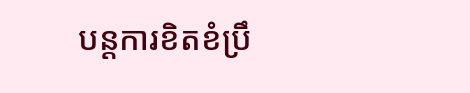បន្តការខិតខំប្រឹ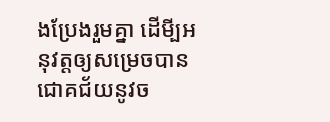ងប្រែងរួមគ្នា ដើមី្បអនុវត្តឲ្យសម្រេចបានជោគជ័យនូវច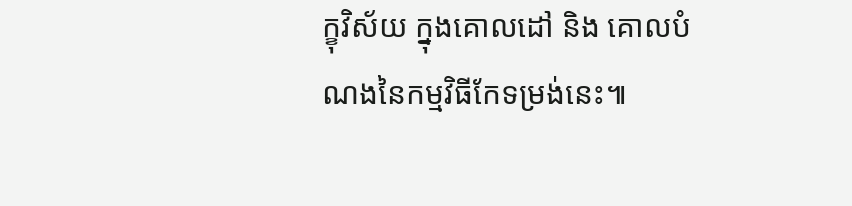ក្ខុវិស័យ ក្នុងគោលដៅ និង គោលបំណងនៃកម្មវិធីកែទម្រង់នេះ៕